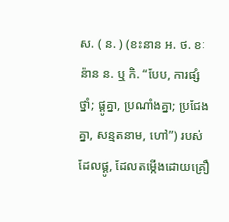ស. ( ន. ) (ខះនាន អ. ថ. ខៈន៉ាន ន. ឬ កិ. “បែប, ការផ្សំថ្នាំ; ផ្គូគ្នា, ប្រណាំងគ្នា; ប្រជែងគ្នា, សន្មតនាម, ហៅ”) របស់ដែលផ្គូ, ដែលតម្កើងដោយគ្រឿ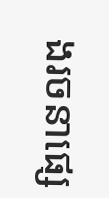ងរចនាផ្សេ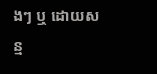ងៗ ឬ ដោយសន្ម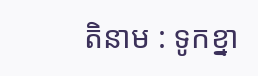តិនាម : ទូកខ្នា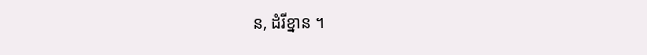ន, ដំរីខ្នាន ។